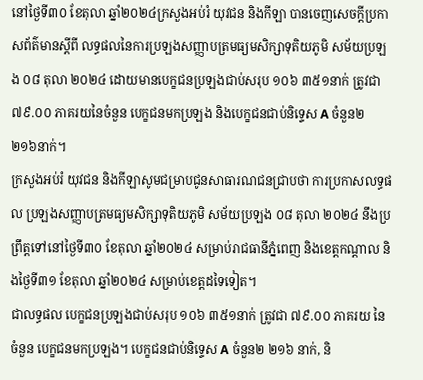នៅថ្ងៃទី៣០ ខែតុលា ឆ្នាំ២០២៤ក្រសួងអប់រំ យុវជន និងកីឡា បានចេញសេចក្តីប្រកាសព័ត៌មានស្តីពី លទ្ធផលនៃការប្រឡងសញ្ញាបត្រមធ្យមសិក្សាទុតិយភូមិ សម័យប្រឡង ០៨ តុលា ២០២៤ ដោយមានបេក្ខជនប្រឡងជាប់សរុប ១០៦ ៣៥១នាក់ ត្រូវជា ៧៩.០០ ភាគរយនៃចំនួន បេក្ខជនមកប្រឡង និងបេក្ខជនជាប់និទ្ទេស A ចំនួន២ ២១៦នាក់។
ក្រសួងអប់រំ យុវជន និងកីឡាសូមជម្រាបជូនសាធារណជនជ្រាបថា ការប្រកាសលទ្ធផល ប្រឡងសញ្ញាបត្រមធ្យមសិក្សាទុតិយភូមិ សម័យប្រឡង ០៨ តុលា ២០២៤ នឹងប្រព្រឹត្តទៅនៅថ្ងៃទី៣០ ខែតុលា ឆ្នាំ២០២៤ សម្រាប់រាជធានីភ្នំពេញ និងខេត្តកណ្តាល និងថ្ងៃទី៣១ ខែតុលា ឆ្នាំ២០២៤ សម្រាប់ខេត្តដទៃទៀត។
ជាលទ្ធផល បេក្ខជនប្រឡងជាប់សរុប ១០៦ ៣៥១នាក់ ត្រូវជា ៧៩.០០ ភាគរយ នៃចំនួន បេក្ខជនមកប្រឡង។ បេក្ខជនជាប់និទ្ទេស A ចំនួន២ ២១៦ នាក់, និ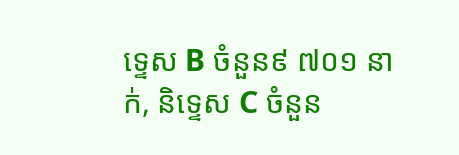ទ្ទេស B ចំនួន៩ ៧០១ នាក់, និទ្ទេស C ចំនួន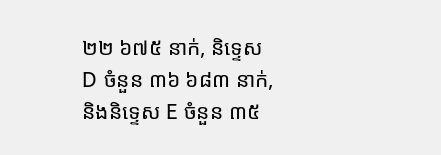២២ ៦៧៥ នាក់, និទ្ទេស D ចំនួន ៣៦ ៦៨៣ នាក់, និងនិទ្ទេស E ចំនួន ៣៥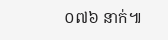០៧៦ នាក់៕